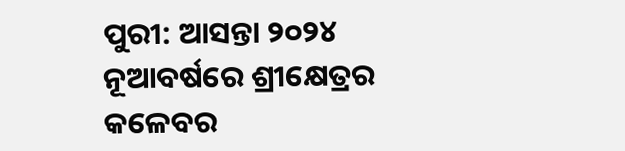ପୁରୀ: ଆସନ୍ତା ୨୦୨୪ ନୂଆବର୍ଷରେ ଶ୍ରୀକ୍ଷେତ୍ରର କଳେବର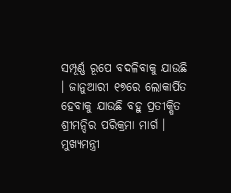ସମ୍ପୂର୍ଣ୍ଣ ରୂପେ ବଦଳିବାକୁ ଯାଉଛି । ଜାନୁଆରୀ ୧୭ରେ ଲୋକାର୍ପିତ ହେବାକୁ ଯାଉଛି ବହୁ ପ୍ରତୀକ୍ଷିତ ଶ୍ରୀମନ୍ଦିର ପରିକ୍ରମା ମାର୍ଗ । ମୁଖ୍ୟମନ୍ତ୍ରୀ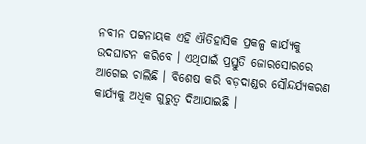ନବୀନ ପଟ୍ଟନାୟକ ଏହି ଐତିହାସିକ ପ୍ରକଳ୍ପ କାର୍ଯ୍ୟକୁ ଉଦଘାଟନ କରିବେ । ଏଥିପାଇଁ ପ୍ରସ୍ତୁତି ଜୋରସୋରରେ ଆଗେଇ ଚାଲିଛି । ବିଶେଷ କରି ବଡ଼ଦାଣ୍ଡର ସୌନ୍ଦର୍ଯ୍ୟକରଣ କାର୍ଯ୍ୟକୁ ଅଧିକ ଗୁରୁତ୍ଵ ଦିଆଯାଇଛି ।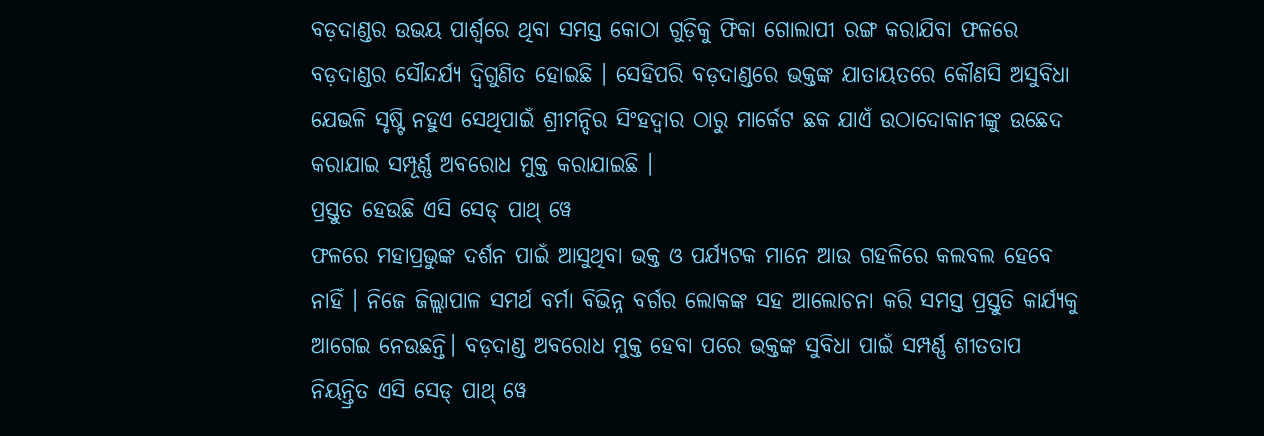ବଡ଼ଦାଣ୍ଡର ଉଭୟ ପାର୍ଶ୍ଵରେ ଥିବା ସମସ୍ତ କୋଠା ଗୁଡ଼ିକୁ ଫିକା ଗୋଲାପୀ ରଙ୍ଗ କରାଯିବା ଫଳରେ ବଡ଼ଦାଣ୍ଡର ସୌନ୍ଦର୍ଯ୍ୟ ଦ୍ବିଗୁଣିତ ହୋଇଛି । ସେହିପରି ବଡ଼ଦାଣ୍ଡରେ ଭକ୍ତଙ୍କ ଯାତାୟତରେ କୌଣସି ଅସୁବିଧା ଯେଭଳି ସୃଷ୍ଟି ନହୁଏ ସେଥିପାଇଁ ଶ୍ରୀମନ୍ଦିର ସିଂହଦ୍ଵାର ଠାରୁ ମାର୍କେଟ ଛକ ଯାଏଁ ଉଠାଦୋକାନୀଙ୍କୁ ଉଛେଦ କରାଯାଇ ସମ୍ପୂର୍ଣ୍ଣ ଅବରୋଧ ମୁକ୍ତ କରାଯାଇଛି ।
ପ୍ରସ୍ତୁତ ହେଉଛି ଏସି ସେଡ୍ ପାଥ୍ ୱେ
ଫଳରେ ମହାପ୍ରଭୁଙ୍କ ଦର୍ଶନ ପାଇଁ ଆସୁଥିବା ଭକ୍ତ ଓ ପର୍ଯ୍ୟଟକ ମାନେ ଆଉ ଗହଳିରେ କଲବଲ ହେବେ ନାହିଁ । ନିଜେ ଜିଲ୍ଲାପାଳ ସମର୍ଥ ବର୍ମା ବିଭିନ୍ନ ବର୍ଗର ଲୋକଙ୍କ ସହ ଆଲୋଚନା କରି ସମସ୍ତ ପ୍ରସ୍ତୁତି କାର୍ଯ୍ୟକୁ ଆଗେଇ ନେଉଛନ୍ତି। ବଡ଼ଦାଣ୍ଡ ଅବରୋଧ ମୁକ୍ତ ହେବା ପରେ ଭକ୍ତଙ୍କ ସୁବିଧା ପାଇଁ ସମ୍ପର୍ଣ୍ଣ ଶୀତତାପ ନିୟନ୍ତ୍ରିତ ଏସି ସେଡ୍ ପାଥ୍ ୱେ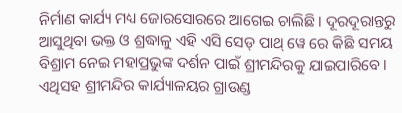ନିର୍ମାଣ କାର୍ଯ୍ୟ ମଧ୍ୟ ଜୋରସୋରରେ ଆଗେଇ ଚାଲିଛି । ଦୂରଦୂରାନ୍ତରୁ ଆସୁଥିବା ଭକ୍ତ ଓ ଶ୍ରଦ୍ଧାଳୁ ଏହି ଏସି ସେଡ୍ ପାଥ୍ ୱେ ରେ କିଛି ସମୟ ବିଶ୍ରାମ ନେଇ ମହାପ୍ରଭୁଙ୍କ ଦର୍ଶନ ପାଇଁ ଶ୍ରୀମନ୍ଦିରକୁ ଯାଇପାରିବେ । ଏଥିସହ ଶ୍ରୀମନ୍ଦିର କାର୍ଯ୍ୟାଳୟର ଗ୍ରାଉଣ୍ଡ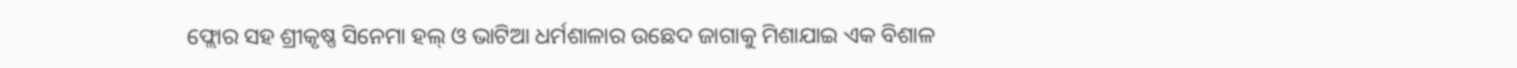ଫ୍ଲୋର ସହ ଶ୍ରୀକୃଷ୍ଣ ସିନେମା ହଲ୍ ଓ ଭାଟିଆ ଧର୍ମଶାଳାର ଉଛେଦ ଜାଗାକୁ ମିଶାଯାଇ ଏକ ବିଶାଳ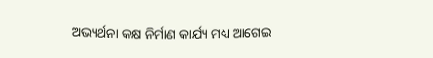ଅଭ୍ୟର୍ଥନା କକ୍ଷ ନିର୍ମାଣ କାର୍ଯ୍ୟ ମଧ୍ୟ ଆଗେଇ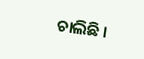ଚାଲିଛି ।